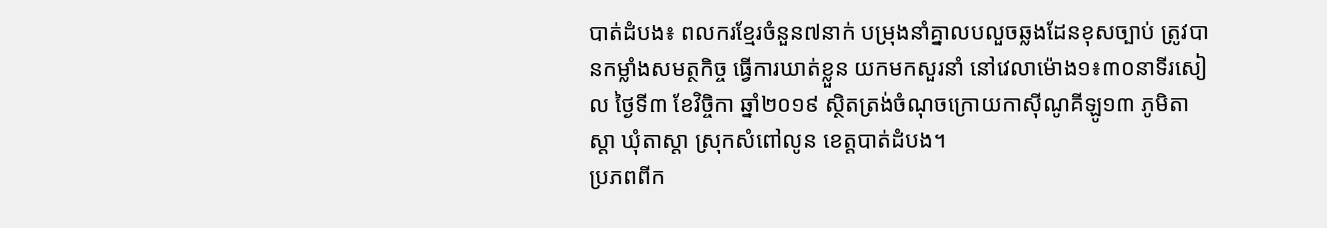បាត់ដំបង៖ ពលករខ្មែរចំនួន៧នាក់ បម្រុងនាំគ្នាលបលួចឆ្លងដែនខុសច្បាប់ ត្រូវបានកម្លាំងសមត្ថកិច្ច ធ្វើការឃាត់ខ្លួន យកមកសួរនាំ នៅវេលាម៉ោង១៖៣០នាទីរសៀល ថ្ងៃទី៣ ខែវិចិ្ចកា ឆ្នាំ២០១៩ ស្ថិតត្រង់ចំណុចក្រោយកាសុីណូគីឡូ១៣ ភូមិតាស្តា ឃុំតាស្តា ស្រុកសំពៅលូន ខេត្តបាត់ដំបង។
ប្រភពពីក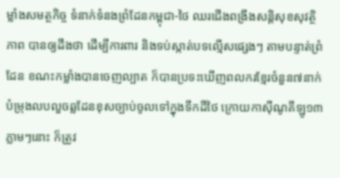ម្លាំងសមត្ថកិច្ច ទំនាក់ទំនងព្រំដែនកម្ពុជា-ថៃ ឈរជើងពង្រឹងសន្តិសុខសុវត្ថិភាព បានឲ្យដឹងថា ដើម្បីការពារ និងទប់ស្កាត់បទល្មើសផ្សេងៗ តាមបន្ទាត់ព្រំដែន ខណះកម្លាំងបានចេញល្បាត ក៏បានប្រទះឃើញពលករខ្មែរចំនួន៧នាក់ បំម្រុងលបលួចឆ្លដែនខុសច្បាប់ចូលទៅក្នុងទឹកដីថៃ ក្រោយកាស៊ីណូគីឡូ១៣ ភ្លាមៗនោះ ក៏ត្រូវ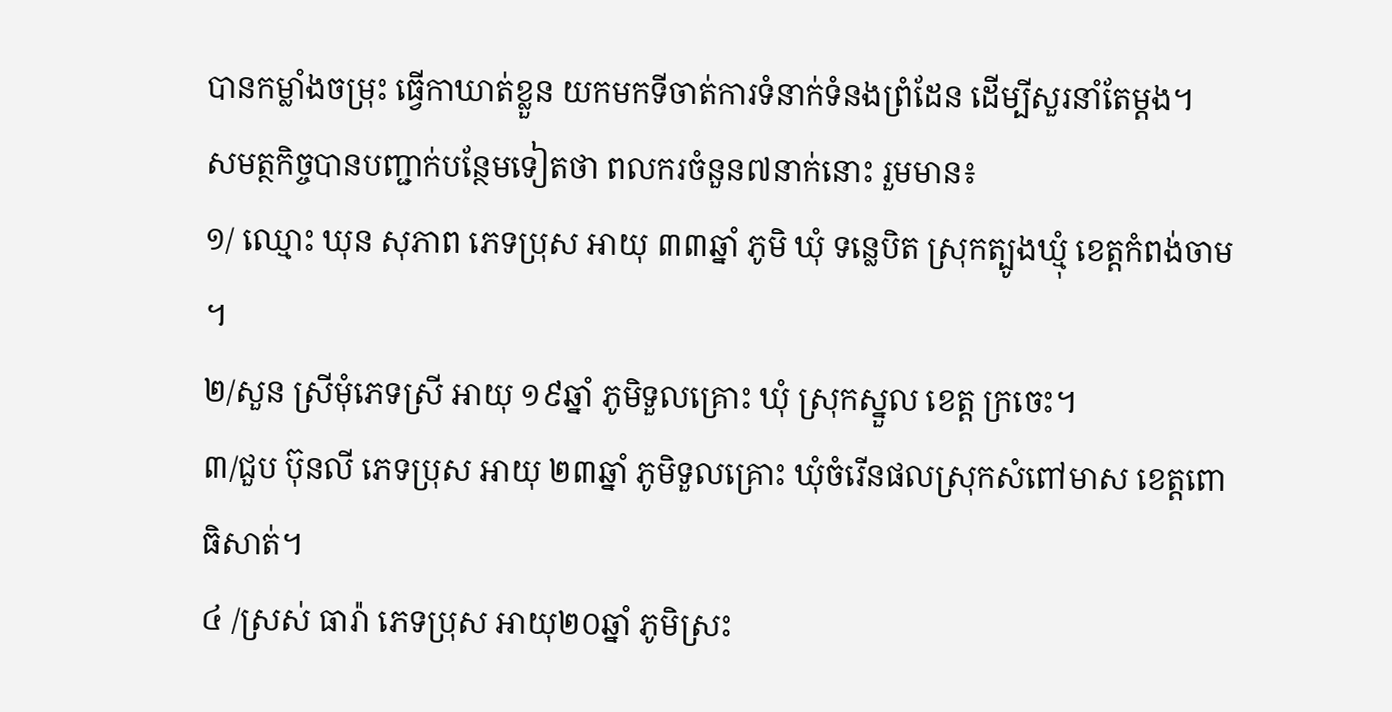បានកម្លាំងចម្រុះ ធ្វើកាឃាត់ខ្លួន យកមកទីចាត់ការទំនាក់ទំនងព្រំដែន ដើម្បីសួរនាំតែម្តង។
សមត្ថកិច្ចបានបញ្ជាក់បន្ថែមទៀតថា ពលករចំនួន៧នាក់នោះ រួមមាន៖
១/ ឈ្មោះ ឃុន សុភាព ភេទប្រុស អាយុ ៣៣ឆ្នាំ ភូមិ ឃុំ ទន្លេបិត ស្រុកត្បូងឃ្មុំ ខេត្តកំពង់ចាម ។
២/សួន ស្រីមុំភេទស្រី អាយុ ១៩ឆ្នាំ ភូមិទួលគ្រោះ ឃុំ ស្រុកស្នួល ខេត្ត ក្រចេះ។
៣/ជួប ប៊ុនលី ភេទប្រុស អាយុ ២៣ឆ្នាំ ភូមិទួលគ្រោះ ឃុំចំរើនផលស្រុកសំពៅមាស ខេត្តពោធិសាត់។
៤ /ស្រស់ ធារ៉ា ភេទប្រុស អាយុ២០ឆ្នាំ ភូមិស្រះ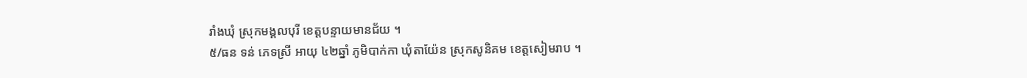រាំងឃុំ ស្រុកមង្គលបុរី ខេត្តបន្ទាយមានជ័យ ។
៥/ធន ទន់ ភេទស្រី អាយុ ៤២ឆ្នាំ ភូមិបាក់កា ឃុំតាយ៉ែន ស្រុកសូនិគម ខេត្តសៀមរាប ។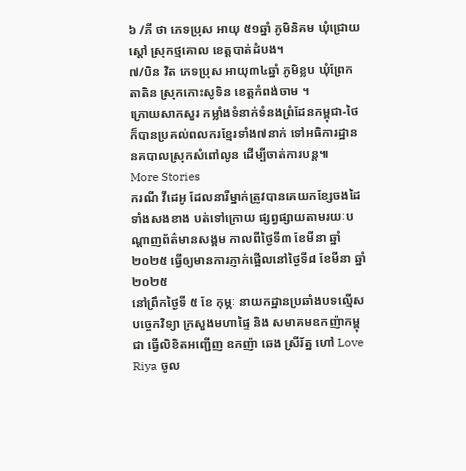៦ /ភី ថា ភេទប្រុស អាយុ ៥១ឆ្នាំ ភូមិនិគម ឃុំជ្រោយស្តៅ ស្រុកថ្មគោល ខេត្តបាត់ដំបង។
៧/បិន វិត ភេទប្រុស អាយុ៣៤ឆ្នាំ ភូមិខ្លប ឃុំព្រែកតាតិន ស្រុកកោះសូទិន ខេត្តកំពង់ចាម ។
ក្រោយសាកសួរ កម្លាំងទំនាក់ទំនងព្រំដែនកម្ពុជា-ថៃ ក៏បានប្រគល់ពលករខ្មែរទាំង៧នាក់ ទៅអធិការដ្ឋាននគបាលស្រុកសំពៅលូន ដើម្បីចាត់ការបន្ត៕
More Stories
ករណី វីដេអូ ដែលនារីម្នាក់ត្រូវបានគេយកខ្សែចងដៃទាំងសងខាង បត់ទៅក្រោយ ផ្សព្វផ្សាយតាមរយៈបណ្ដាញព័ត៌មានសង្គម កាលពីថ្ងៃទី៣ ខែមីនា ឆ្នាំ២០២៥ ធ្វើឲ្យមានការភ្ញាក់ផ្អើលនៅថ្ងៃទី៨ ខែមីនា ឆ្នាំ២០២៥
នៅព្រឹកថ្ងៃទី ៥ ខែ កុម្ភៈ នាយកដ្ឋានប្រឆាំងបទល្មើសបច្ចេកវិទ្យា ក្រសួងមហាផ្ទៃ និង សមាគមឧកញ៉ាកម្ពុជា ធ្វេីលិខិតអញ្ជើញ ឧកញ៉ា ឆេង ស្រីរ័ត្ន ហៅ Love Riya ចូល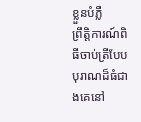ខ្លួនបំភ្លឺ
ព្រឹត្តិការណ៍ពិធីចាប់ត្រីបែបបុរាណដ៏ធំជាងគេនៅ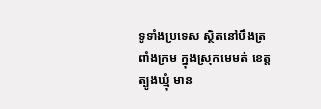ទូទាំងប្រទេស ស្ថិតនៅបឹងត្រពាំងក្រម ក្នុងស្រុកមេមត់ ខេត្តត្បូងឃ្មុំ មាន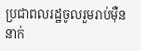ប្រជាពលរដ្ឋចូលរួមរាប់ម៉ឺននាក់